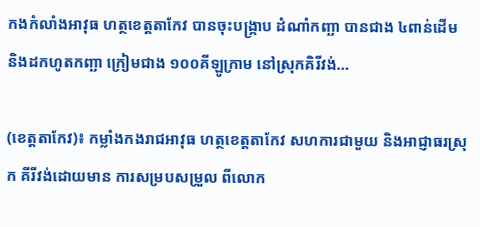កងកំលាំងអាវុធ ហត្ថខេត្តតាកែវ បានចុះបង្រ្កាប ដំណាំកញ្ឆា បានជាង ៤ពាន់ដើម និងដកហូតកញ្ឆា ក្រៀមជាង ១០០គីឡូក្រាម នៅស្រុកគិរីវង់…

(ខេត្តតាកែវ)៖ កម្លាំងកងរាជអាវុធ ហត្ថខេត្តតាកែវ សហការជាមួយ និងអាជ្ញាធរស្រុក គីរីវង់ដោយមាន ការសម្របសម្រួល ពីលោក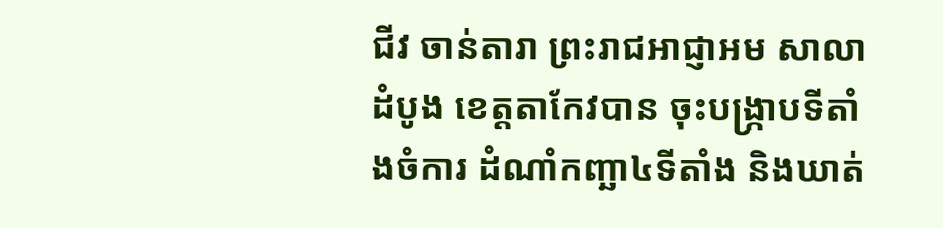ជីវ ចាន់តារា ព្រះរាជអាជ្ញាអម សាលាដំបូង ខេត្តតាកែវបាន ចុះបង្ក្រាបទីតាំងចំការ ដំណាំកញ្ឆា៤ទីតាំង និងឃាត់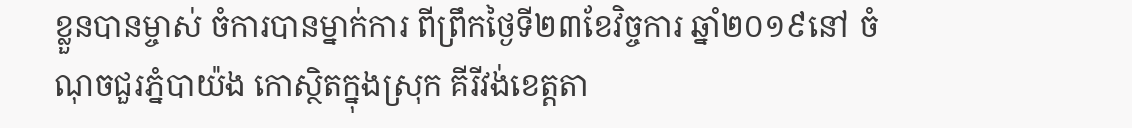ខ្លួនបានម្ចាស់ ចំការបានម្នាក់ការ ពីព្រឹកថ្ងៃទី២៣ខែវិច្ចការ ឆ្នាំ២០១៩នៅ ចំណុចជួរភ្នំបាយ៉ង កោស្ថិតក្នុងស្រុក គីរីវង់ខេត្តតា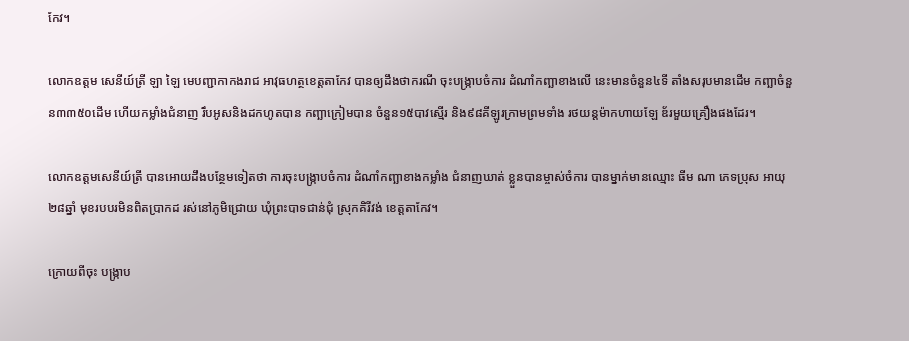កែវ។

លោកឧត្តម សេនីយ៍ត្រី ឡា ឡៃ មេបញ្ជាកាកងរាជ អាវុធហត្ថខេត្តតាកែវ បានឲ្យដឹងថាករណី ចុះបង្ក្រាបចំការ ដំណាំកញ្ឆាខាងលើ នេះមានចំនួន៤ទី តាំងសរុបមានដើម កញ្ឆាចំនួន៣៣៥០ដើម ហើយកម្លាំងជំនាញ រឹបអូសនិងដកហូតបាន កញ្ឆាក្រៀមបាន ចំនួន១៥បាវស្មើរ និង៩៨គីឡូរក្រាមព្រមទាំង រថយន្តម៉ាកហាយឡែ ឌ័រមួយគ្រឿងផងដែរ។

លោកឧត្តមសេនីយ៍ត្រី បានអោយដឹងបន្ថែមទៀតថា ការចុះបង្ក្រាបចំការ ដំណាំកញ្ឆាខាងកម្លាំង ជំនាញឃាត់ ខ្លួនបានម្ចាស់ចំការ បានម្នាក់មានឈ្មោះ ធីម ណា ភេទប្រុស អាយុ ២៨ឆ្នាំ មុខរបបរមិនពិតប្រាកដ រស់នៅភូមិជ្រោយ ឃុំព្រះបាទជាន់ជុំ ស្រុកគិរីវង់ ខេត្តតាកែវ។

ក្រោយពីចុះ បង្ក្រាប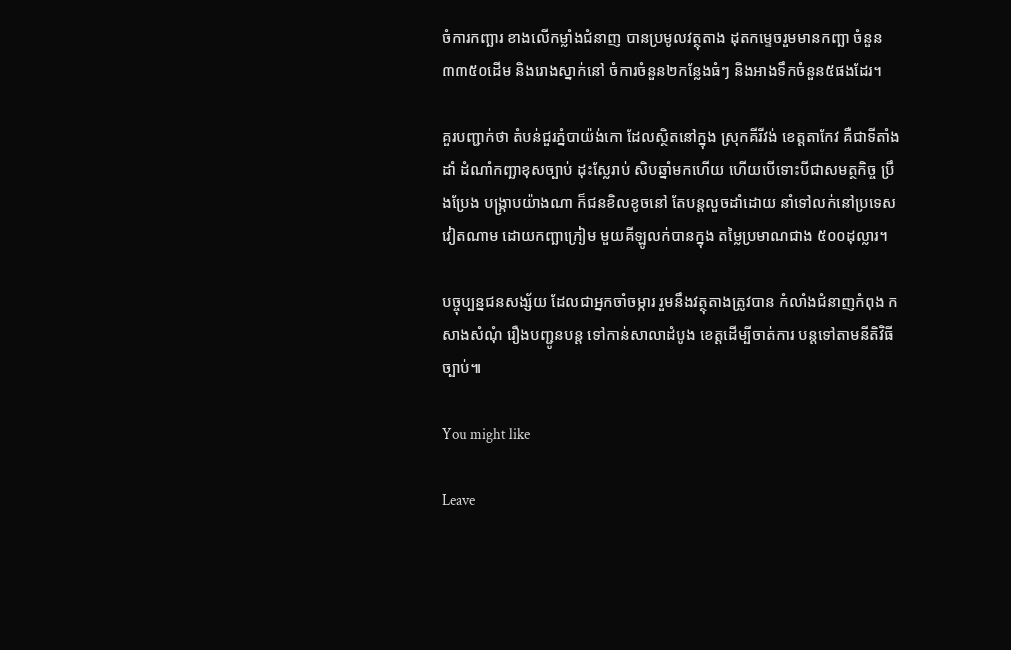ចំការកញ្ឆារ ខាងលើកម្លាំងជំនាញ បានប្រមូលវត្ថុតាង ដុតកម្ទេចរួមមានកញ្ឆា ចំនួន៣៣៥០ដើម និងរោងស្នាក់នៅ ចំការចំនួន២កន្លែងធំៗ និងអាងទឹកចំនួន៥ផងដែរ។

គួរបញ្ជាក់ថា តំបន់ជួរភ្នំបាយ៉ង់កោ ដែលស្ថិតនៅក្នុង ស្រុកគីរីវង់ ខេត្តតាកែវ គឺជាទីតាំងដាំ ដំណាំកញ្ឆាខុសច្បាប់ ដុះស្លែរាប់ សិបឆ្នាំមកហើយ ហើយបើទោះបីជាសមត្ថកិច្ច ប្រឹងប្រែង បង្រ្កាបយ៉ាងណា ក៏ជនខិលខូចនៅ តែបន្តលួចដាំដោយ នាំទៅលក់នៅប្រទេស វៀតណាម ដោយកញ្ឆាក្រៀម មួយគីឡូលក់បានក្នុង តម្លៃប្រមាណជាង ៥០០ដុល្លារ។

បច្ចុប្បន្នជនសង្ស័យ ដែលជាអ្នកចាំចម្ការ រួមនឹងវត្ថុតាងត្រូវបាន កំលាំងជំនាញកំពុង កសាងសំណុំ រឿងបញ្ជូនបន្ត ទៅកាន់សាលាដំបូង ខេត្តដើម្បីចាត់ការ បន្តទៅតាមនីតិវិធីច្បាប់៕

You might like

Leave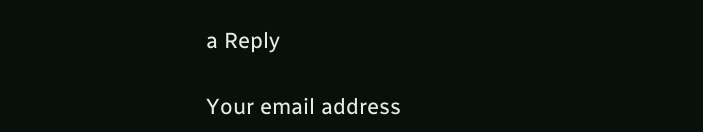a Reply

Your email address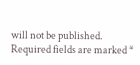will not be published. Required fields are marked *